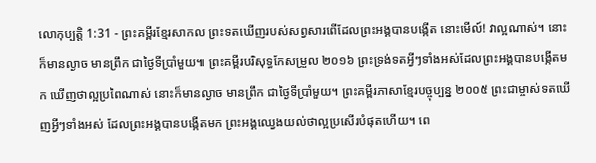លោកុប្បត្តិ 1:31 - ព្រះគម្ពីរខ្មែរសាកល ព្រះទតឃើញរបស់សព្វសារពើដែលព្រះអង្គបានបង្កើត នោះមើល៍! វាល្អណាស់។ នោះក៏មានល្ងាច មានព្រឹក ជាថ្ងៃទីប្រាំមួយ៕ ព្រះគម្ពីរបរិសុទ្ធកែសម្រួល ២០១៦ ព្រះទ្រង់ទតអ្វីៗទាំងអស់ដែលព្រះអង្គបានបង្កើតមក ឃើញថាល្អប្រពៃណាស់ នោះក៏មានល្ងាច មានព្រឹក ជាថ្ងៃទីប្រាំមួយ។ ព្រះគម្ពីរភាសាខ្មែរបច្ចុប្បន្ន ២០០៥ ព្រះជាម្ចាស់ទតឃើញអ្វីៗទាំងអស់ ដែលព្រះអង្គបានបង្កើតមក ព្រះអង្គឈ្វេងយល់ថាល្អប្រសើរបំផុតហើយ។ ពេ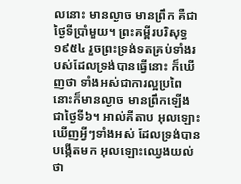លនោះ មានល្ងាច មានព្រឹក គឺជាថ្ងៃទីប្រាំមួយ។ ព្រះគម្ពីរបរិសុទ្ធ ១៩៥៤ រួចព្រះទ្រង់ទតគ្រប់ទាំងរបស់ដែលទ្រង់បានធ្វើនោះ ក៏ឃើញថា ទាំងអស់ជាការល្អប្រពៃ នោះក៏មានល្ងាច មានព្រឹកឡើង ជាថ្ងៃទី៦។ អាល់គីតាប អុលឡោះឃើញអ្វីៗទាំងអស់ ដែលទ្រង់បានបង្កើតមក អុលឡោះឈ្វេងយល់ថា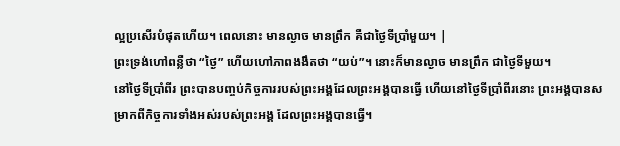ល្អប្រសើរបំផុតហើយ។ ពេលនោះ មានល្ងាច មានព្រឹក គឺជាថ្ងៃទីប្រាំមួយ។ |
ព្រះទ្រង់ហៅពន្លឺថា “ថ្ងៃ” ហើយហៅភាពងងឹតថា “យប់”។ នោះក៏មានល្ងាច មានព្រឹក ជាថ្ងៃទីមួយ។
នៅថ្ងៃទីប្រាំពីរ ព្រះបានបញ្ចប់កិច្ចការរបស់ព្រះអង្គដែលព្រះអង្គបានធ្វើ ហើយនៅថ្ងៃទីប្រាំពីរនោះ ព្រះអង្គបានសម្រាកពីកិច្ចការទាំងអស់របស់ព្រះអង្គ ដែលព្រះអង្គបានធ្វើ។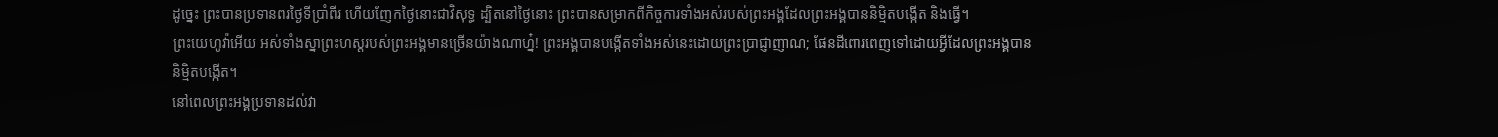ដូច្នេះ ព្រះបានប្រទានពរថ្ងៃទីប្រាំពីរ ហើយញែកថ្ងៃនោះជាវិសុទ្ធ ដ្បិតនៅថ្ងៃនោះ ព្រះបានសម្រាកពីកិច្ចការទាំងអស់របស់ព្រះអង្គដែលព្រះអង្គបាននិម្មិតបង្កើត និងធ្វើ។
ព្រះយេហូវ៉ាអើយ អស់ទាំងស្នាព្រះហស្តរបស់ព្រះអង្គមានច្រើនយ៉ាងណាហ្ន៎! ព្រះអង្គបានបង្កើតទាំងអស់នេះដោយព្រះប្រាជ្ញាញាណ; ផែនដីពោរពេញទៅដោយអ្វីដែលព្រះអង្គបាននិម្មិតបង្កើត។
នៅពេលព្រះអង្គប្រទានដល់វា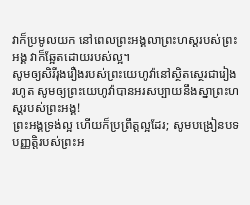វាក៏ប្រមូលយក នៅពេលព្រះអង្គលាព្រះហស្តរបស់ព្រះអង្គ វាក៏ឆ្អែតដោយរបស់ល្អ។
សូមឲ្យសិរីរុងរឿងរបស់ព្រះយេហូវ៉ានៅស្ថិតស្ថេរជារៀងរហូត សូមឲ្យព្រះយេហូវ៉ាបានអរសប្បាយនឹងស្នាព្រះហស្តរបស់ព្រះអង្គ!
ព្រះអង្គទ្រង់ល្អ ហើយក៏ប្រព្រឹត្តល្អដែរ; សូមបង្រៀនបទបញ្ញត្តិរបស់ព្រះអ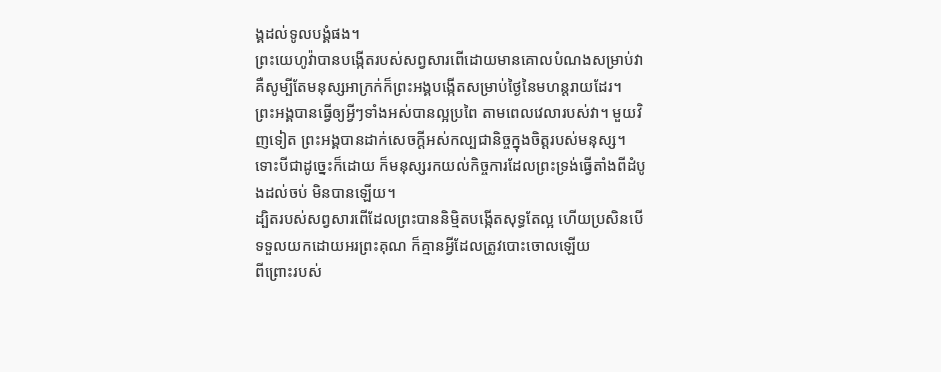ង្គដល់ទូលបង្គំផង។
ព្រះយេហូវ៉ាបានបង្កើតរបស់សព្វសារពើដោយមានគោលបំណងសម្រាប់វា គឺសូម្បីតែមនុស្សអាក្រក់ក៏ព្រះអង្គបង្កើតសម្រាប់ថ្ងៃនៃមហន្តរាយដែរ។
ព្រះអង្គបានធ្វើឲ្យអ្វីៗទាំងអស់បានល្អប្រពៃ តាមពេលវេលារបស់វា។ មួយវិញទៀត ព្រះអង្គបានដាក់សេចក្ដីអស់កល្បជានិច្ចក្នុងចិត្តរបស់មនុស្ស។ ទោះបីជាដូច្នេះក៏ដោយ ក៏មនុស្សរកយល់កិច្ចការដែលព្រះទ្រង់ធ្វើតាំងពីដំបូងដល់ចប់ មិនបានឡើយ។
ដ្បិតរបស់សព្វសារពើដែលព្រះបាននិម្មិតបង្កើតសុទ្ធតែល្អ ហើយប្រសិនបើទទួលយកដោយអរព្រះគុណ ក៏គ្មានអ្វីដែលត្រូវបោះចោលឡើយ
ពីព្រោះរបស់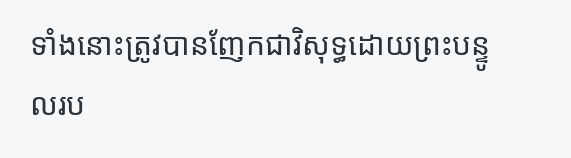ទាំងនោះត្រូវបានញែកជាវិសុទ្ធដោយព្រះបន្ទូលរប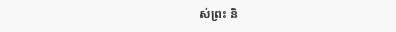ស់ព្រះ និ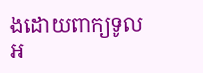ងដោយពាក្យទូលអ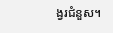ង្វរជំនួស។